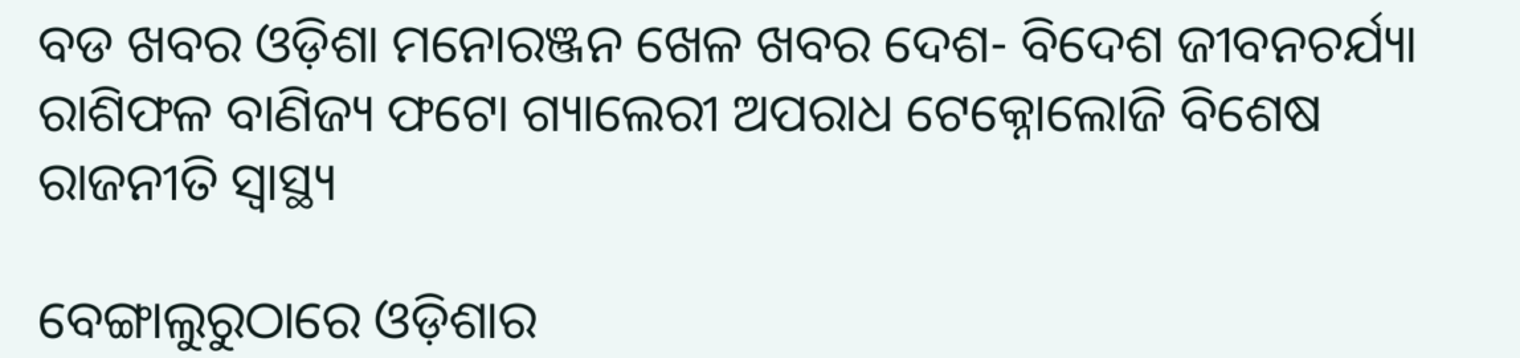ବଡ ଖବର ଓଡ଼ିଶା ମନୋରଞ୍ଜନ ଖେଳ ଖବର ଦେଶ- ବିଦେଶ ଜୀବନଚର୍ଯ୍ୟା ରାଶିଫଳ ବାଣିଜ୍ୟ ଫଟୋ ଗ୍ୟାଲେରୀ ଅପରାଧ ଟେକ୍ନୋଲୋଜି ବିଶେଷ ରାଜନୀତି ସ୍ଵାସ୍ଥ୍ୟ

ବେଙ୍ଗାଲୁରୁଠାରେ ଓଡ଼ିଶାର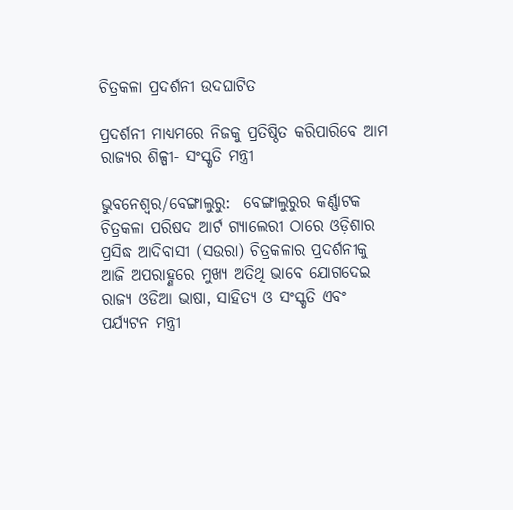ଚିତ୍ରକଳା ପ୍ରଦର୍ଶନୀ ଉଦଘାଟିତ

ପ୍ରଦର୍ଶନୀ ମାଧ୍ୟମରେ ନିଜକୁ ପ୍ରତିଷ୍ଠିତ କରିପାରିବେ ଆମ ରାଜ୍ୟର ଶିଳ୍ପୀ- ସଂସ୍କୃତି ମନ୍ତ୍ରୀ

ଭୁବନେଶ୍ଵର/ବେଙ୍ଗାଲୁରୁ:  ବେଙ୍ଗାଲୁରୁର କର୍ଣ୍ଣାଟକ ଚିତ୍ରକଳା ପରିଷଦ ଆର୍ଟ ଗ୍ୟାଲେରୀ ଠାରେ ଓଡ଼ିଶାର ପ୍ରସିଦ୍ଧ ଆଦିବାସୀ (ସଉରା) ଚିତ୍ରକଳାର ପ୍ରଦର୍ଶନୀକୁ ଆଜି ଅପରାହ୍ଣରେ ମୁଖ୍ୟ ଅତିଥି ଭାବେ ଯୋଗଦେଇ ରାଜ୍ୟ ଓଡିଆ ଭାଷା, ସାହିତ୍ୟ ଓ ସଂସ୍କୃତି ଏବଂ ପର୍ଯ୍ଯଟନ ମନ୍ତ୍ରୀ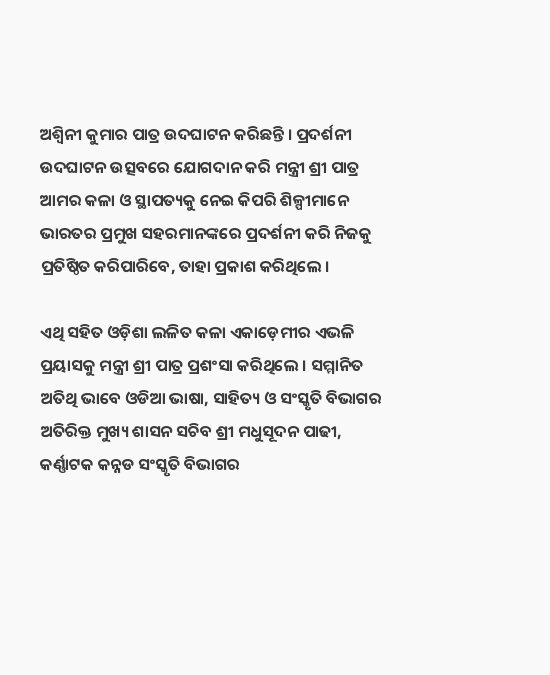ଅଶ୍ଵିନୀ କୁମାର ପାତ୍ର ଉଦଘାଟନ କରିଛନ୍ତି । ପ୍ରଦର୍ଶନୀ ଉଦଘାଟନ ଉତ୍ସବରେ ଯୋଗଦାନ କରି ମନ୍ତ୍ରୀ ଶ୍ରୀ ପାତ୍ର ଆମର କଳା ଓ ସ୍ଥାପତ୍ୟକୁ ନେଇ କିପରି ଶିଳ୍ପୀମାନେ ଭାରତର ପ୍ରମୁଖ ସହରମାନଙ୍କରେ ପ୍ରଦର୍ଶନୀ କରି ନିଜକୁ ପ୍ରତିଷ୍ଠିତ କରିପାରିବେ, ତାହା ପ୍ରକାଶ କରିଥିଲେ ।

ଏଥି ସହିତ ଓଡ଼ିଶା ଲଳିତ କଳା ଏକାଡ଼େମୀର ଏଭଳି ପ୍ରୟାସକୁ ମନ୍ତ୍ରୀ ଶ୍ରୀ ପାତ୍ର ପ୍ରଶଂସା କରିଥିଲେ । ସମ୍ମାନିତ ଅତିଥି ଭାବେ ଓଡିଆ ଭାଷା, ସାହିତ୍ୟ ଓ ସଂସ୍କୃତି ବିଭାଗର ଅତିରିକ୍ତ ମୁଖ୍ୟ ଶାସନ ସଚିବ ଶ୍ରୀ ମଧୁସୂଦନ ପାଢୀ, କର୍ଣ୍ଣାଟକ କନ୍ନଡ ସଂସ୍କୃତି ବିଭାଗର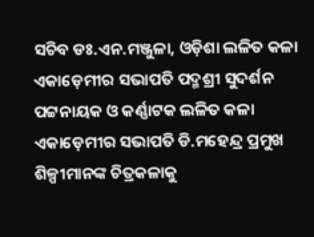ସଚିବ ଡଃ.ଏନ.ମଞ୍ଜୁଳା, ଓଡ଼ିଶା ଲଳିତ କଳା ଏକାଡ଼େମୀର ସଭାପତି ପଦ୍ମଶ୍ରୀ ସୁଦର୍ଶନ ପଟ୍ଟନାୟକ ଓ କର୍ଣ୍ଣାଟକ ଲଳିତ କଳା ଏକାଡ଼େମୀର ସଭାପତି ଡି.ମହେନ୍ଦ୍ର ପ୍ରମୁଖ ଶିଳ୍ପୀମାନଙ୍କ ଚିତ୍ରକଳାକୁ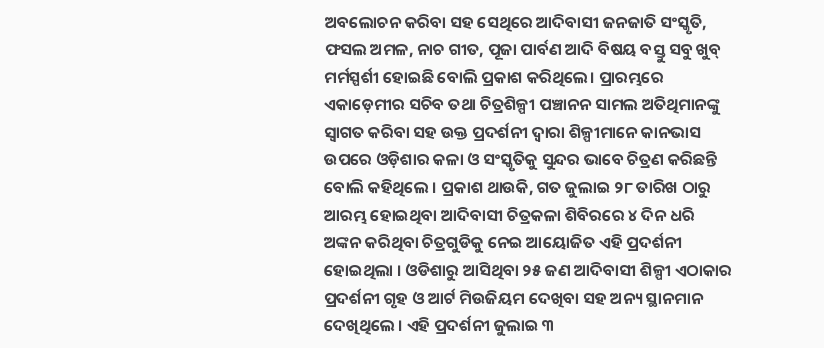ଅବଲୋଚନ କରିବା ସହ ସେଥିରେ ଆଦିବାସୀ ଜନଜାତି ସଂସ୍କୃତି, ଫସଲ ଅମଳ, ନାଚ ଗୀତ, ପୂଜା ପାର୍ବଣ ଆଦି ବିଷୟ ବସ୍ତୁ ସବୁ ଖୁବ୍ ମର୍ମସ୍ପର୍ଶୀ ହୋଇଛି ବୋଲି ପ୍ରକାଶ କରିଥିଲେ। ପ୍ରାରମ୍ଭରେ ଏକାଡ଼େମୀର ସଚିବ ତଥା ଚିତ୍ରଶିଳ୍ପୀ ପଞ୍ଚାନନ ସାମଲ ଅତିଥିମାନଙ୍କୁ ସ୍ଵାଗତ କରିବା ସହ ଉକ୍ତ ପ୍ରଦର୍ଶନୀ ଦ୍ଵାରା ଶିଳ୍ପୀମାନେ କାନଭାସ ଉପରେ ଓଡ଼ିଶାର କଳା ଓ ସଂସ୍କୃତିକୁ ସୁନ୍ଦର ଭାବେ ଚିତ୍ରଣ କରିଛନ୍ତି ବୋଲି କହିଥିଲେ । ପ୍ରକାଶ ଥାଉକି, ଗତ ଜୁଲାଇ ୨୮ ତାରିଖ ଠାରୁ ଆରମ୍ଭ ହୋଇଥିବା ଆଦିବାସୀ ଚିତ୍ରକଳା ଶିବିରରେ ୪ ଦିନ ଧରି ଅଙ୍କନ କରିଥିବା ଚିତ୍ରଗୁଡିକୁ ନେଇ ଆୟୋଜିତ ଏହି ପ୍ରଦର୍ଶନୀ ହୋଇଥିଲା । ଓଡିଶାରୁ ଆସିଥିବା ୨୫ ଜଣ ଆଦିବାସୀ ଶିଳ୍ପୀ ଏଠାକାର ପ୍ରଦର୍ଶନୀ ଗୃହ ଓ ଆର୍ଟ ମିଉଜିୟମ ଦେଖିବା ସହ ଅନ୍ୟ ସ୍ଥାନମାନ ଦେଖିଥିଲେ । ଏହି ପ୍ରଦର୍ଶନୀ ଜୁଲାଇ ୩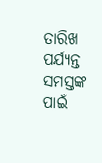ତାରିଖ ପର୍ଯ୍ଯନ୍ତ ସମସ୍ତଙ୍କ ପାଇଁ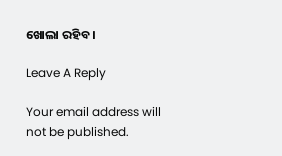ଖୋଲା ରହିବ ।

Leave A Reply

Your email address will not be published.